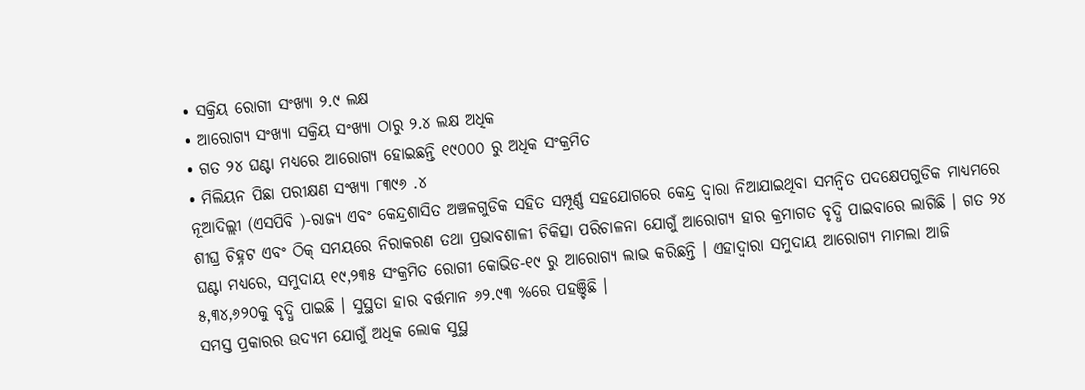• ସକ୍ରିୟ ରୋଗୀ ସଂଖ୍ୟା ୨.୯ ଲକ୍ଷ
• ଆରୋଗ୍ୟ ସଂଖ୍ୟା ସକ୍ରିୟ ସଂଖ୍ୟା ଠାରୁ ୨.୪ ଲକ୍ଷ ଅଧିକ
• ଗତ ୨୪ ଘଣ୍ଟା ମଧ୍ୟରେ ଆରୋଗ୍ୟ ହୋଇଛନ୍ତି ୧୯୦୦୦ ରୁ ଅଧିକ ସଂକ୍ରମିତ
• ମିଲିୟନ ପିଛା ପରୀକ୍ଷଣ ସଂଖ୍ୟା ୮୩୯୬ .୪
ନୂଆଦିଲ୍ଲୀ (ଏସପିବି )-ରାଜ୍ୟ ଏବଂ କେନ୍ଦ୍ରଶାସିତ ଅଞ୍ଚଳଗୁଡିକ ସହିତ ସମ୍ପୂର୍ଣ୍ଣ ସହଯୋଗରେ କେନ୍ଦ୍ର ଦ୍ଵାରା ନିଆଯାଇଥିବା ସମନ୍ୱିତ ପଦକ୍ଷେପଗୁଡିକ ମାଧ୍ୟମରେ ଶୀଘ୍ର ଚିହ୍ନଟ ଏବଂ ଠିକ୍ ସମୟରେ ନିରାକରଣ ତଥା ପ୍ରଭାବଶାଳୀ ଚିକିତ୍ସା ପରିଚାଳନା ଯୋଗୁଁ ଆରୋଗ୍ୟ ହାର କ୍ରମାଗତ ବୃଦ୍ଧି ପାଇବାରେ ଲାଗିଛି । ଗତ ୨୪ ଘଣ୍ଟା ମଧ୍ୟରେ, ସମୁଦାୟ ୧୯,୨୩୫ ସଂକ୍ରମିତ ରୋଗୀ କୋଭିଡ-୧୯ ରୁ ଆରୋଗ୍ୟ ଲାଭ କରିଛନ୍ତି । ଏହାଦ୍ୱାରା ସମୁଦାୟ ଆରୋଗ୍ୟ ମାମଲା ଆଜି ୫,୩୪,୬୨୦କୁ ବୃଦ୍ଧି ପାଇଛି । ସୁସ୍ଥତା ହାର ବର୍ତ୍ତମାନ ୬୨.୯୩ %ରେ ପହଞ୍ଚିଛି ।
ସମସ୍ତ ପ୍ରକାରର ଉଦ୍ୟମ ଯୋଗୁଁ ଅଧିକ ଲୋକ ସୁସ୍ଥ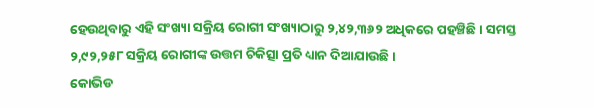ହେଉଥିବାରୁ ଏହି ସଂଖ୍ୟା ସକ୍ରିୟ ରୋଗୀ ସଂଖ୍ୟାଠାରୁ ୨,୪୨,୩୬୨ ଅଧିକରେ ପହଞ୍ଚିଛି । ସମସ୍ତ ୨,୯୨,୨୫୮ ସକ୍ରିୟ ରୋଗୀଙ୍କ ଉତ୍ତମ ଚିକିତ୍ସା ପ୍ରତି ଧ୍ୟାନ ଦିଆଯାଉଛି ।
କୋଭିଡ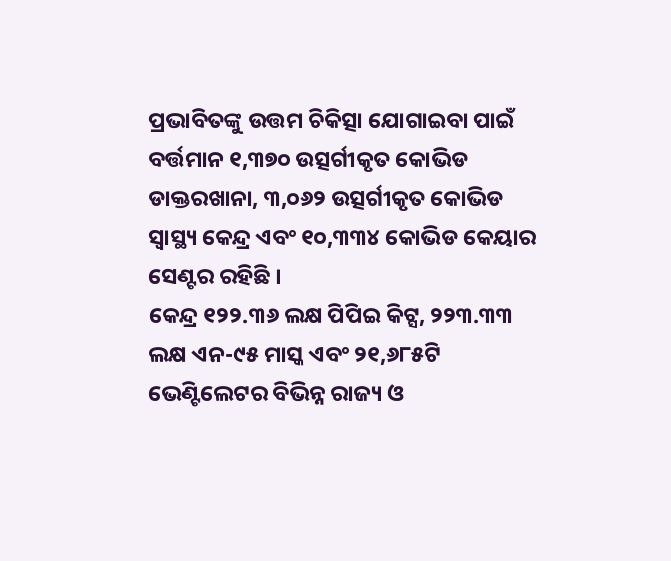ପ୍ରଭାବିତଙ୍କୁ ଉତ୍ତମ ଚିକିତ୍ସା ଯୋଗାଇବା ପାଇଁ ବର୍ତ୍ତମାନ ୧,୩୭୦ ଉତ୍ସର୍ଗୀକୃତ କୋଭିଡ ଡାକ୍ତରଖାନା, ୩,୦୬୨ ଉତ୍ସର୍ଗୀକୃତ କୋଭିଡ ସ୍ୱାସ୍ଥ୍ୟ କେନ୍ଦ୍ର ଏବଂ ୧୦,୩୩୪ କୋଭିଡ କେୟାର ସେଣ୍ଟର ରହିଛି ।
କେନ୍ଦ୍ର ୧୨୨.୩୬ ଲକ୍ଷ ପିପିଇ କିଟ୍ସ, ୨୨୩.୩୩ ଲକ୍ଷ ଏନ-୯୫ ମାସ୍କ ଏବଂ ୨୧,୬୮୫ଟି ଭେଣ୍ଟିଲେଟର ବିଭିନ୍ନ ରାଜ୍ୟ ଓ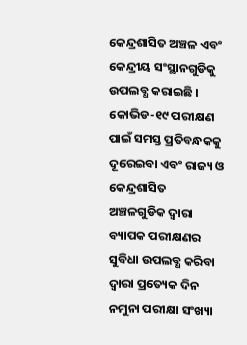କେନ୍ଦ୍ରଶାସିତ ଅଞ୍ଚଳ ଏବଂ କେନ୍ଦ୍ରୀୟ ସଂସ୍ଥାନଗୁଡିକୁ ଉପଲବ୍ଧ କରାଇଛି ।
କୋଭିଡ-୧୯ ପରୀକ୍ଷଣ ପାଇଁ ସମସ୍ତ ପ୍ରତିବନ୍ଧକକୁ ଦୂରେଇବା ଏବଂ ରାଜ୍ୟ ଓ କେନ୍ଦ୍ରଶାସିତ ଅଞ୍ଚଳଗୁଡିକ ଦ୍ୱାରା ବ୍ୟାପକ ପରୀକ୍ଷଣର ସୁବିଧା ଉପଲବ୍ଧ କରିବା ଦ୍ଵାରା ପ୍ରତ୍ୟେକ ଦିନ ନମୁନା ପରୀକ୍ଷା ସଂଖ୍ୟା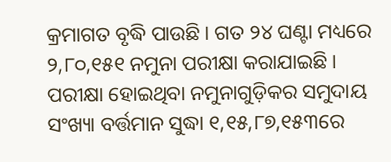କ୍ରମାଗତ ବୃଦ୍ଧି ପାଉଛି । ଗତ ୨୪ ଘଣ୍ଟା ମଧ୍ୟରେ ୨,୮୦,୧୫୧ ନମୁନା ପରୀକ୍ଷା କରାଯାଇଛି । ପରୀକ୍ଷା ହୋଇଥିବା ନମୁନାଗୁଡ଼ିକର ସମୁଦାୟ ସଂଖ୍ୟା ବର୍ତ୍ତମାନ ସୁଦ୍ଧା ୧,୧୫,୮୭,୧୫୩ରେ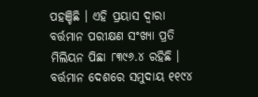ପହଞ୍ଚିଛି । ଏହି ପ୍ରୟାସ ଦ୍ଵାରା ବର୍ତ୍ତମାନ ପରୀକ୍ଷଣ ସଂଖ୍ୟା ପ୍ରତି ମିଲିୟନ ପିଛା ୮୩୯୬.୪ ରହିଛି ।
ବର୍ତ୍ତମାନ ଦେଶରେ ସମୁଦାୟ ୧୧୯୪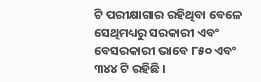ଟି ପରୀକ୍ଷାଗାର ରହିଥିବା ବେଳେ ସେଥିମଧ୍ୟରୁ ସରକାରୀ ଏବଂ ବେସରକାରୀ ଭାବେ ୮୫୦ ଏବଂ ୩୪୪ ଟି ରହିଛି ।